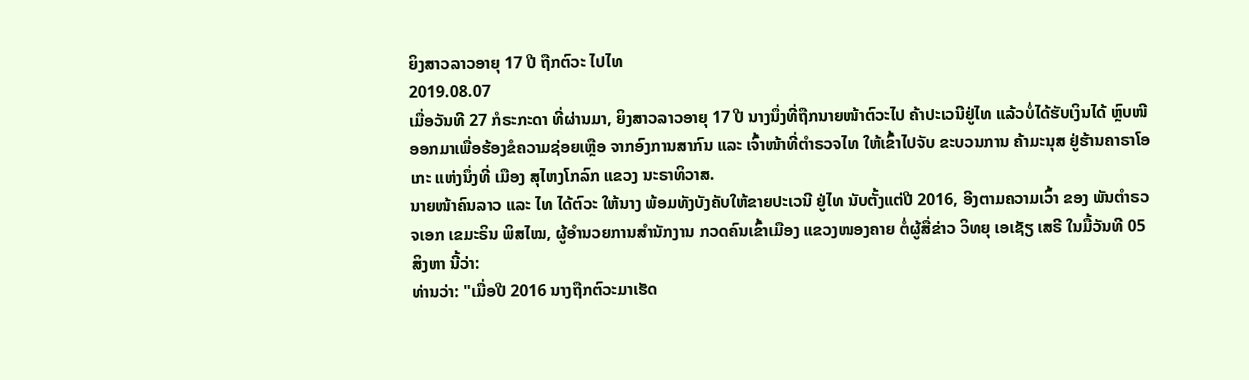ຍິງສາວລາວອາຍຸ 17 ປີ ຖືກຕົວະ ໄປໄທ
2019.08.07
ເມື່ອວັນທີ 27 ກໍຣະກະດາ ທີ່ຜ່ານມາ, ຍິງສາວລາວອາຍຸ 17 ປີ ນາງນຶ່ງທີ່ຖືກນາຍໜ້າຕົວະໄປ ຄ້າປະເວນີຢູ່ໄທ ແລ້ວບໍ່ໄດ້ຮັບເງິນໄດ້ ຫຼົບໜີ ອອກມາເພື່ອຮ້ອງຂໍຄວາມຊ່ອຍເຫຼືອ ຈາກອົງການສາກົນ ແລະ ເຈົ້າໜ້າທີ່ຕຳຣວຈໄທ ໃຫ້ເຂົ້າໄປຈັບ ຂະບວນການ ຄ້າມະນຸສ ຢູ່ຮ້ານຄາຣາໂອເກະ ແຫ່ງນຶ່ງທີ່ ເມືອງ ສຸໄຫງໂກລົກ ແຂວງ ນະຣາທິວາສ.
ນາຍໜ້າຄົນລາວ ແລະ ໄທ ໄດ້ຕົວະ ໃຫ້ນາງ ພ້ອມທັງບັງຄັບໃຫ້ຂາຍປະເວນີ ຢູ່ໄທ ນັບຕັ້ງແຕ່ປີ 2016, ອີງຕາມຄວາມເວົ້າ ຂອງ ພັນຕຳຣວຈເອກ ເຂມະຣິນ ພິສໄໝ, ຜູ້ອຳນວຍການສຳນັກງານ ກວດຄົນເຂົ້າເມືອງ ແຂວງໜອງຄາຍ ຕໍ່ຜູ້ສື່ຂ່າວ ວິທຍຸ ເອເຊັຽ ເສຣີ ໃນມື້ວັນທີ 05 ສິງຫາ ນີ້ວ່າ:
ທ່ານວ່າ: "ເມື່ອປີ 2016 ນາງຖືກຕົວະມາເຮັດ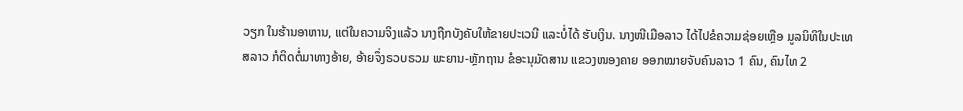ວຽກ ໃນຮ້ານອາຫານ, ແຕ່ໃນຄວາມຈິງແລ້ວ ນາງຖືກບັງຄັບໃຫ້ຂາຍປະເວນີ ແລະບໍ່ໄດ້ ຮັບເງິນ. ນາງໜີເມືອລາວ ໄດ້ໄປຂໍຄວາມຊ່ອຍເຫຼືອ ມູລນິທິໃນປະເທສລາວ ກໍຕິດຕໍ່ມາທາງອ້າຍ, ອ້າຍຈຶ່ງຣວບຣວມ ພະຍານ-ຫຼັກຖານ ຂໍອະນຸມັດສານ ແຂວງໜອງຄາຍ ອອກໝາຍຈັບຄົນລາວ 1 ຄົນ, ຄົນໄທ 2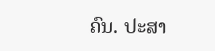ຄົນ. ປະສາ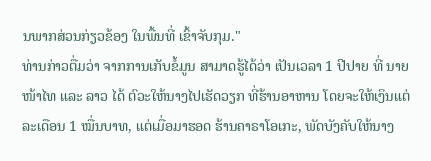ນພາກສ່ວນກ່ຽວຂ້ອງ ໃນພື້ນທີ່ ເຂົ້າຈັບກຸມ."
ທ່ານກ່າວຕື່ມວ່າ ຈາກການເກັບຂໍ້ມູນ ສາມາດຮູ້ໄດ້ວ່າ ເປັນເວລາ 1 ປີປາຍ ທີ່ ນາຍໜ້າໄທ ແລະ ລາວ ໄດ້ ຕົວະໃຫ້ນາງໄປເຮັດວຽກ ທີ່ຮ້ານອາຫານ ໂດຍຈະໃຫ້ເງິນແຕ່ລະເດືອນ 1 ໝື່ນບາທ, ແຕ່ເມື່ອມາຮອດ ຮ້ານຄາຣາໂອເກະ, ພັດບັງຄັບໃຫ້ນາງ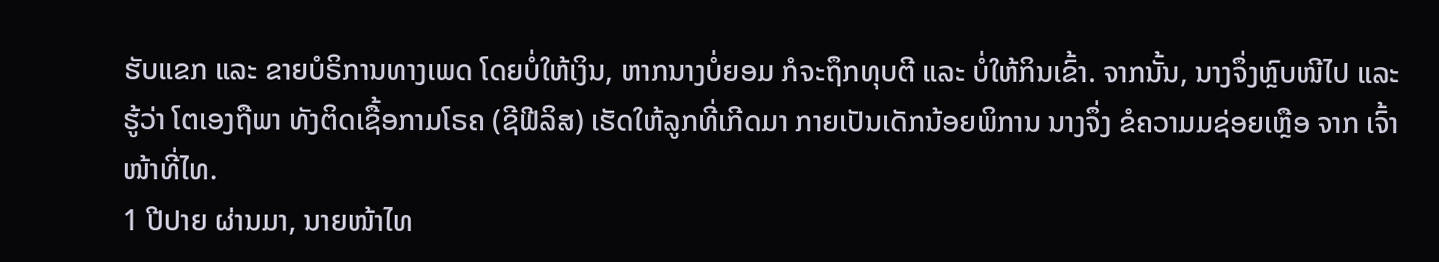ຮັບແຂກ ແລະ ຂາຍບໍຣິການທາງເພດ ໂດຍບໍ່ໃຫ້ເງິນ, ຫາກນາງບໍ່ຍອມ ກໍຈະຖຶກທຸບຕີ ແລະ ບໍ່ໃຫ້ກິນເຂົ້າ. ຈາກນັ້ນ, ນາງຈຶ່ງຫຼົບໜີໄປ ແລະຮູ້ວ່າ ໂຕເອງຖືພາ ທັງຕິດເຊື້ອກາມໂຣຄ (ຊີຟີລິສ) ເຮັດໃຫ້ລູກທີ່ເກີດມາ ກາຍເປັນເດັກນ້ອຍພິການ ນາງຈຶ່ງ ຂໍຄວາມມຊ່ອຍເຫຼືອ ຈາກ ເຈົ້າໜ້າທີ່ໄທ.
1 ປີປາຍ ຜ່ານມາ, ນາຍໜ້າໄທ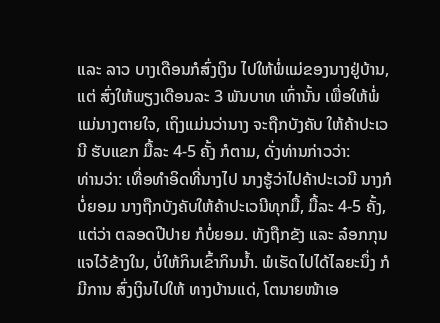ແລະ ລາວ ບາງເດືອນກໍສົ່ງເງິນ ໄປໃຫ້ພໍ່ແມ່ຂອງນາງຢູ່ບ້ານ, ແຕ່ ສົ່ງໃຫ້ພຽງເດືອນລະ 3 ພັນບາທ ເທົ່ານັ້ນ ເພື່ອໃຫ້ພໍ່ແມ່ນາງຕາຍໃຈ, ເຖິງແມ່ນວ່ານາງ ຈະຖືກບັງຄັບ ໃຫ້ຄ້າປະເວນີ ຮັບແຂກ ມື້ລະ 4-5 ຄັ້ງ ກໍຕາມ, ດັ່ງທ່ານກ່າວວ່າ:
ທ່ານວ່າ: ເທື່ອທຳອິດທີ່ນາງໄປ ນາງຮູ້ວ່າໄປຄ້າປະເວນີ ນາງກໍບໍ່ຍອມ ນາງຖືກບັງຄັບໃຫ້ຄ້າປະເວນີທຸກມື້, ມື້ລະ 4-5 ຄັ້ງ, ແຕ່ວ່າ ຕລອດປີປາຍ ກໍບໍ່ຍອມ. ທັງຖືກຂັງ ແລະ ລ໋ອກກຸນແຈໄວ້ຂ້າງໃນ, ບໍ່ໃຫ້ກິນເຂົ້າກິນນ້ຳ. ພໍເຮັດໄປໄດ້ໄລຍະນຶ່ງ ກໍມີການ ສົ່ງເງິນໄປໃຫ້ ທາງບ້ານແດ່, ໂຕນາຍໜ້າເອ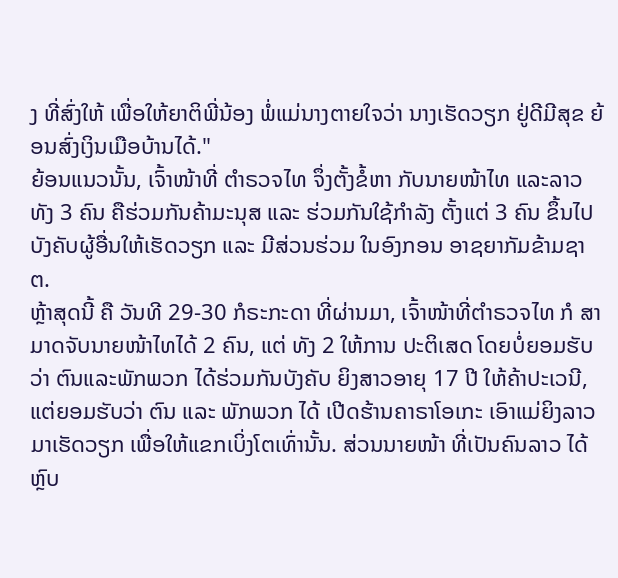ງ ທີ່ສົ່ງໃຫ້ ເພື່ອໃຫ້ຍາຕິພີ່ນ້ອງ ພໍ່ແມ່ນາງຕາຍໃຈວ່າ ນາງເຮັດວຽກ ຢູ່ດີມີສຸຂ ຍ້ອນສົ່ງເງິນເມືອບ້ານໄດ້."
ຍ້ອນແນວນັ້ນ, ເຈົ້າໜ້າທີ່ ຕຳຣວຈໄທ ຈຶ່ງຕັ້ງຂໍ້ຫາ ກັບນາຍໜ້າໄທ ແລະລາວ ທັງ 3 ຄົນ ຄືຮ່ວມກັນຄ້າມະນຸສ ແລະ ຮ່ວມກັນໃຊ້ກໍາລັງ ຕັ້ງແຕ່ 3 ຄົນ ຂຶ້ນໄປ ບັງຄັບຜູ້ອື່ນໃຫ້ເຮັດວຽກ ແລະ ມີສ່ວນຮ່ວມ ໃນອົງກອນ ອາຊຍາກັມຂ້າມຊາຕ.
ຫຼ້າສຸດນີ້ ຄື ວັນທີ 29-30 ກໍຣະກະດາ ທີ່ຜ່ານມາ, ເຈົ້າໜ້າທີ່ຕຳຣວຈໄທ ກໍ ສາມາດຈັບນາຍໜ້າໄທໄດ້ 2 ຄົນ, ແຕ່ ທັງ 2 ໃຫ້ການ ປະຕິເສດ ໂດຍບໍ່ຍອມຮັບວ່າ ຕົນແລະພັກພວກ ໄດ້ຮ່ວມກັນບັງຄັບ ຍິງສາວອາຍຸ 17 ປີ ໃຫ້ຄ້າປະເວນີ, ແຕ່ຍອມຮັບວ່າ ຕົນ ແລະ ພັກພວກ ໄດ້ ເປີດຮ້ານຄາຣາໂອເກະ ເອົາແມ່ຍິງລາວ ມາເຮັດວຽກ ເພື່ອໃຫ້ແຂກເບິ່ງໂຕເທົ່ານັ້ນ. ສ່ວນນາຍໜ້າ ທີ່ເປັນຄົນລາວ ໄດ້ ຫຼົບ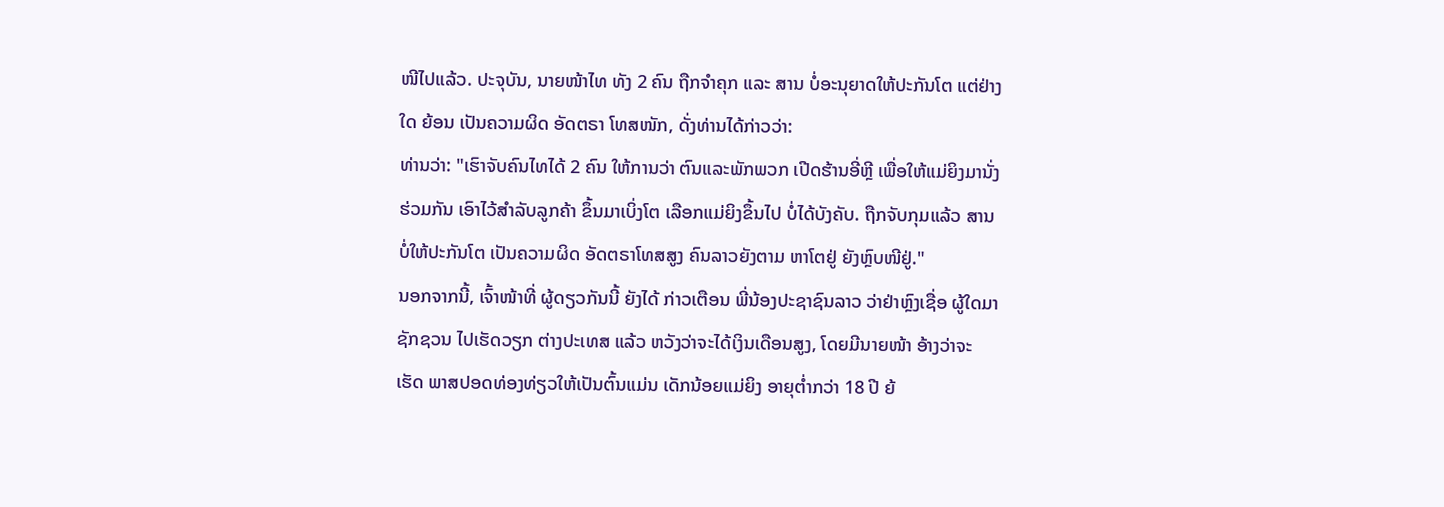ໜີໄປແລ້ວ. ປະຈຸບັນ, ນາຍໜ້າໄທ ທັງ 2 ຄົນ ຖືກຈຳຄຸກ ແລະ ສານ ບໍ່ອະນຸຍາດໃຫ້ປະກັນໂຕ ແຕ່ຢ່າງໃດ ຍ້ອນ ເປັນຄວາມຜິດ ອັດຕຣາ ໂທສໜັກ, ດັ່ງທ່ານໄດ້ກ່າວວ່າ:
ທ່ານວ່າ: "ເຮົາຈັບຄົນໄທໄດ້ 2 ຄົນ ໃຫ້ການວ່າ ຕົນແລະພັກພວກ ເປີດຮ້ານອີ່ຫຼີ ເພື່ອໃຫ້ແມ່ຍິງມານັ່ງຮ່ວມກັນ ເອົາໄວ້ສຳລັບລູກຄ້າ ຂຶ້ນມາເບິ່ງໂຕ ເລືອກແມ່ຍິງຂຶ້ນໄປ ບໍ່ໄດ້ບັງຄັບ. ຖືກຈັບກຸມແລ້ວ ສານບໍ່ໃຫ້ປະກັນໂຕ ເປັນຄວາມຜິດ ອັດຕຣາໂທສສູງ ຄົນລາວຍັງຕາມ ຫາໂຕຢູ່ ຍັງຫຼົບໜີຢູ່."
ນອກຈາກນີ້, ເຈົ້າໜ້າທີ່ ຜູ້ດຽວກັນນີ້ ຍັງໄດ້ ກ່າວເຕືອນ ພີ່ນ້ອງປະຊາຊົນລາວ ວ່າຢ່າຫຼົງເຊື່ອ ຜູ້ໃດມາຊັກຊວນ ໄປເຮັດວຽກ ຕ່າງປະເທສ ແລ້ວ ຫວັງວ່າຈະໄດ້ເງິນເດືອນສູງ, ໂດຍມີນາຍໜ້າ ອ້າງວ່າຈະເຮັດ ພາສປອດທ່ອງທ່ຽວໃຫ້ເປັນຕົ້ນແມ່ນ ເດັກນ້ອຍແມ່ຍິງ ອາຍຸຕ່ຳກວ່າ 18 ປີ ຍ້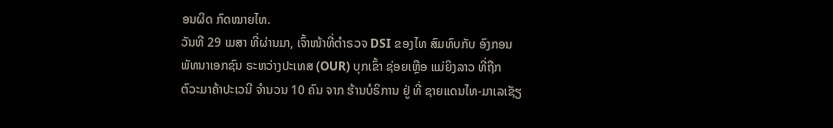ອນຜິດ ກົດໝາຍໄທ.
ວັນທີ 29 ເມສາ ທີ່ຜ່ານມາ, ເຈົ້າໜ້າທີ່ຕຳຣວຈ DSI ຂອງໄທ ສົມທົບກັບ ອົງກອນພັທນາເອກຊົນ ຣະຫວ່າງປະເທສ (OUR) ບຸກເຂົ້າ ຊ່ອຍເຫຼືອ ແມ່ຍິງລາວ ທີ່ຖືກ ຕົວະມາຄ້າປະເວນີ ຈຳນວນ 10 ຄົນ ຈາກ ຮ້ານບໍຣິການ ຢູ່ ທີ່ ຊາຍແດນໄທ-ມາເລເຊັຽ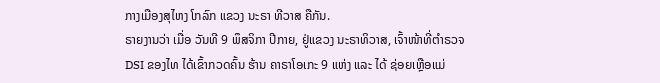ກາງເມືອງສຸໄຫງ ໂກລົກ ແຂວງ ນະຣາ ທີວາສ ຄືກັນ.
ຣາຍງານວ່າ ເມື່ອ ວັນທີ 9 ພຶສຈິກາ ປີກາຍ, ຢູ່ແຂວງ ນະຣາທິວາສ, ເຈົ້າໜ້າທີ່ຕຳຣວຈ DSI ຂອງໄທ ໄດ້ເຂົ້າກວດຄົ້ນ ຮ້ານ ຄາຣາໂອເກະ 9 ແຫ່ງ ແລະ ໄດ້ ຊ່ອຍເຫຼືອແມ່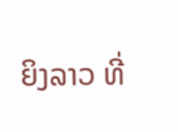ຍິງລາວ ທີ່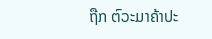ຖືກ ຕົວະມາຄ້າປະ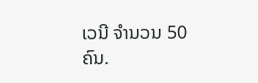ເວນີ ຈຳນວນ 50 ຄົນ.